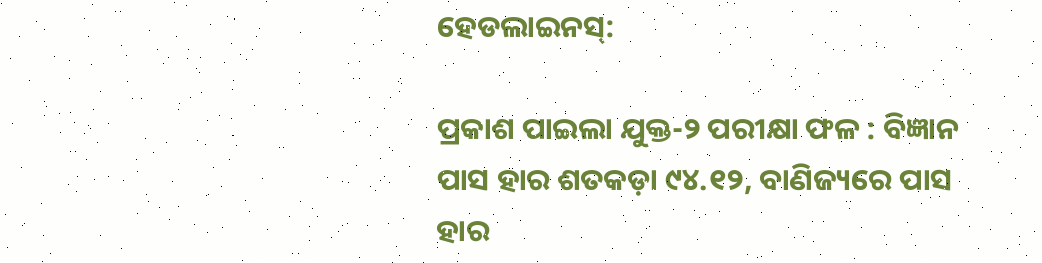ହେଡଲାଇନସ୍:

ପ୍ରକାଶ ପାଇଲା ଯୁକ୍ତ-୨ ପରୀକ୍ଷା ଫଳ : ବିଜ୍ଞାନ ପାସ ହାର ଶତକଡ଼ା ୯୪.୧୨, ବାଣିଜ୍ୟରେ ପାସ ହାର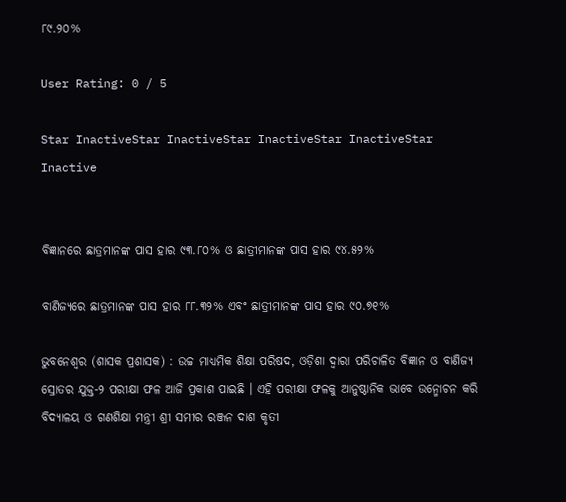୮୯.୨୦%

User Rating: 0 / 5

Star InactiveStar InactiveStar InactiveStar InactiveStar Inactive


ବିଜ୍ଞାନରେ ଛାତ୍ରମାନଙ୍କ ପାସ ହାର ୯୩.୮୦% ଓ ଛାତ୍ରୀମାନଙ୍କ ପାସ ହାର ୯୪.୫୨%

ବାଣିଜ୍ୟରେ ଛାତ୍ରମାନଙ୍କ ପାସ ହାର ୮୮.୩୨% ଏବଂ ଛାତ୍ରୀମାନଙ୍କ ପାସ ହାର ୯୦.୭୧%

ଭୁବନେଶ୍ୱର (ଶାସକ ପ୍ରଶାସକ) : ଉଚ୍ଚ ମାଧ୍ୟମିକ ଶିକ୍ଷା ପରିଷଦ, ଓଡ଼ିଶା ଦ୍ୱାରା ପରିଚାଳିତ ବିଜ୍ଞାନ ଓ ବାଣିଜ୍ୟ ସ୍ରୋତର ଯୁକ୍ତ-୨ ପରୀକ୍ଷା ଫଳ ଆଜି ପ୍ରକାଶ ପାଇଛି । ଏହି ପରୀକ୍ଷା ଫଳକୁ ଆନୁଷ୍ଠାନିକ ଭାବେ ଉନ୍ମୋଚନ କରି ବିଦ୍ୟାଳୟ ଓ ଗଣଶିକ୍ଷା ମନ୍ତ୍ରୀ ଶ୍ରୀ ସମୀର ରଞ୍ଜନ ଦାଶ କୃତୀ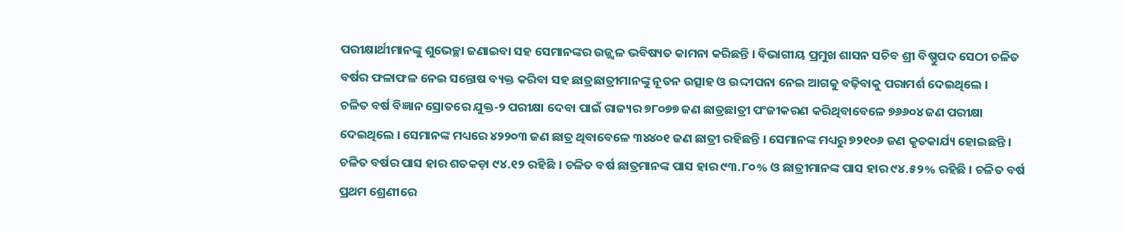ପରୀକ୍ଷାର୍ଥୀମାନଙ୍କୁ ଶୁଭେଚ୍ଛା ଜଣାଇବା ସହ ସେମାନଙ୍କର ଉଜ୍ଜ୍ୱଳ ଭବିଷ୍ୟତ କାମନା କରିଛନ୍ତି । ବିଭାଗୀୟ ପ୍ରମୁଖ ଶାସନ ସଚିବ ଶ୍ରୀ ବିଷ୍ଣୁପଦ ସେଠୀ ଚଳିତ ବର୍ଷର ଫଳାଫଳ ନେଇ ସନ୍ତୋଷ ବ୍ୟକ୍ତ କରିବା ସହ ଛାତ୍ରଛାତ୍ରୀମାନଙ୍କୁ ନୂତନ ଉତ୍ସାହ ଓ ଉଦ୍ଦୀପନା ନେଇ ଆଗକୁ ବଢ଼ିବାକୁ ପରାମର୍ଶ ଦେଇଥିଲେ ।
ଚଳିତ ବର୍ଷ ବିଜ୍ଞାନ ସ୍ରୋତରେ ଯୁକ୍ତ-୨ ପରୀକ୍ଷା ଦେବା ପାଇଁ ରାଜ୍ୟର ୭୮୦୭୭ ଜଣ ଛାତ୍ରଛାତ୍ରୀ ପଂଜୀକରଣ କରିଥିବାବେଳେ ୭୬୬୦୪ ଜଣ ପରୀକ୍ଷା ଦେଇଥିଲେ । ସେମାନଙ୍କ ମଧ୍ୟରେ ୪୨୨୦୩ ଜଣ ଛାତ୍ର ଥିବାବେଳେ ୩୪୪୦୧ ଜଣ ଛାତ୍ରୀ ରହିଛନ୍ତି । ସେମାନଙ୍କ ମଧ୍ୟରୁ ୭୨୧୦୬ ଜଣ କୃତକାର୍ଯ୍ୟ ହୋଇଛନ୍ତି । ଚଳିତ ବର୍ଷର ପାସ ହାର ଶତକଡ଼ା ୯୪.୧୨ ରହିଛି । ଚଳିତ ବର୍ଷ ଛାତ୍ରମାନଙ୍କ ପାସ ହାର ୯୩.୮୦% ଓ ଛାତ୍ରୀମାନଙ୍କ ପାସ ହାର ୯୪.୫୨% ରହିଛି । ଚଳିତ ବର୍ଷ ପ୍ରଥମ ଶ୍ରେଣୀରେ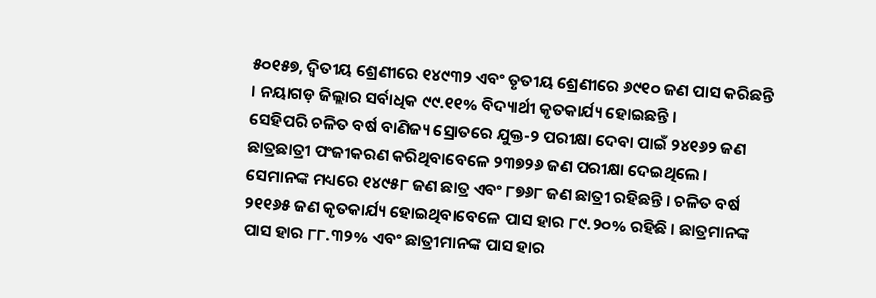୫୦୧୫୭, ଦ୍ୱିତୀୟ ଶ୍ରେଣୀରେ ୧୪୯୩୨ ଏବଂ ତୃତୀୟ ଶ୍ରେଣୀରେ ୬୯୧୦ ଜଣ ପାସ କରିଛନ୍ତି । ନୟାଗଡ଼ ଜିଲ୍ଲାର ସର୍ବାଧିକ ୯୯.୧୧% ବିଦ୍ୟାର୍ଥୀ କୃତକାର୍ଯ୍ୟ ହୋଇଛନ୍ତି ।
ସେହିପରି ଚଳିତ ବର୍ଷ ବାଣିଜ୍ୟ ସ୍ରୋତରେ ଯୁକ୍ତ-୨ ପରୀକ୍ଷା ଦେବା ପାଇଁ ୨୪୧୬୨ ଜଣ ଛାତ୍ରଛାତ୍ରୀ ପଂଜୀକରଣ କରିଥିବାବେଳେ ୨୩୭୨୬ ଜଣ ପରୀକ୍ଷା ଦେଇଥିଲେ । ସେମାନଙ୍କ ମଧ୍ୟରେ ୧୪୯୫୮ ଜଣ ଛାତ୍ର ଏବଂ ୮୭୬୮ ଜଣ ଛାତ୍ରୀ ରହିଛନ୍ତି । ଚଳିତ ବର୍ଷ ୨୧୧୬୫ ଜଣ କୃତକାର୍ଯ୍ୟ ହୋଇଥିବାବେଳେ ପାସ ହାର ୮୯.୨୦% ରହିଛି । ଛାତ୍ରମାନଙ୍କ ପାସ ହାର ୮୮.୩୨% ଏବଂ ଛାତ୍ରୀମାନଙ୍କ ପାସ ହାର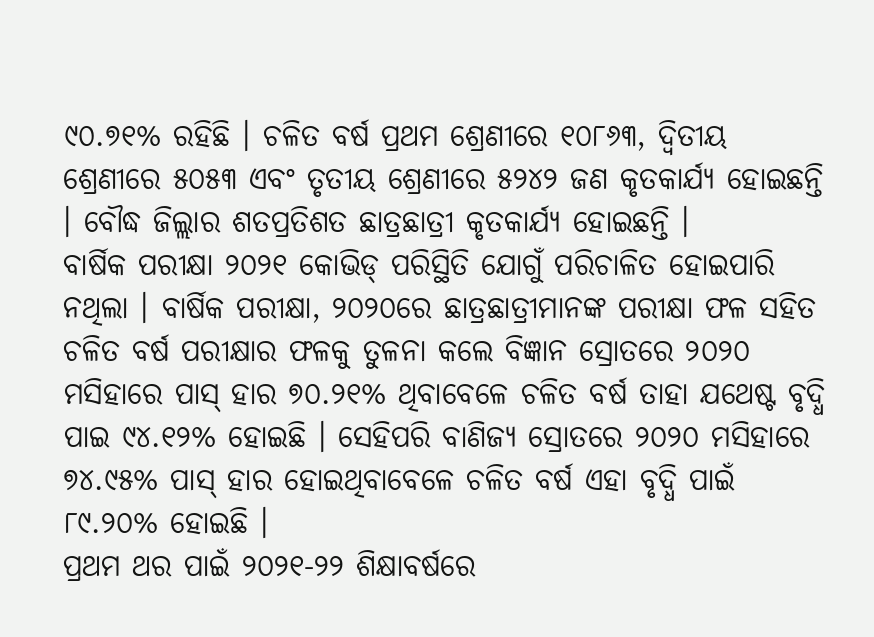୯୦.୭୧% ରହିଛି । ଚଳିତ ବର୍ଷ ପ୍ରଥମ ଶ୍ରେଣୀରେ ୧୦୮୬୩, ଦ୍ୱିତୀୟ ଶ୍ରେଣୀରେ ୫୦୫୩ ଏବଂ ତୃତୀୟ ଶ୍ରେଣୀରେ ୫୨୪୨ ଜଣ କୃତକାର୍ଯ୍ୟ ହୋଇଛନ୍ତି । ବୌଦ୍ଧ ଜିଲ୍ଲାର ଶତପ୍ରତିଶତ ଛାତ୍ରଛାତ୍ରୀ କୃତକାର୍ଯ୍ୟ ହୋଇଛନ୍ତି ।
ବାର୍ଷିକ ପରୀକ୍ଷା ୨୦୨୧ କୋଭିଡ୍‌ ପରିସ୍ଥିତି ଯୋଗୁଁ ପରିଚାଳିତ ହୋଇପାରି ନଥିଲା । ବାର୍ଷିକ ପରୀକ୍ଷା, ୨୦୨୦ରେ ଛାତ୍ରଛାତ୍ରୀମାନଙ୍କ ପରୀକ୍ଷା ଫଳ ସହିତ ଚଳିତ ବର୍ଷ ପରୀକ୍ଷାର ଫଳକୁ ତୁଳନା କଲେ ବିଜ୍ଞାନ ସ୍ରୋତରେ ୨୦୨୦ ମସିହାରେ ପାସ୍‌ ହାର ୭୦.୨୧% ଥିବାବେଳେ ଚଳିତ ବର୍ଷ ତାହା ଯଥେଷ୍ଟ ବୃଦ୍ଧି ପାଇ ୯୪.୧୨% ହୋଇଛି । ସେହିପରି ବାଣିଜ୍ୟ ସ୍ରୋତରେ ୨୦୨୦ ମସିହାରେ ୭୪.୯୫% ପାସ୍‌ ହାର ହୋଇଥିବାବେଳେ ଚଳିତ ବର୍ଷ ଏହା ବୃଦ୍ଧି ପାଇଁ ୮୯.୨୦% ହୋଇଛି ।
ପ୍ରଥମ ଥର ପାଇଁ ୨୦୨୧-୨୨ ଶିକ୍ଷାବର୍ଷରେ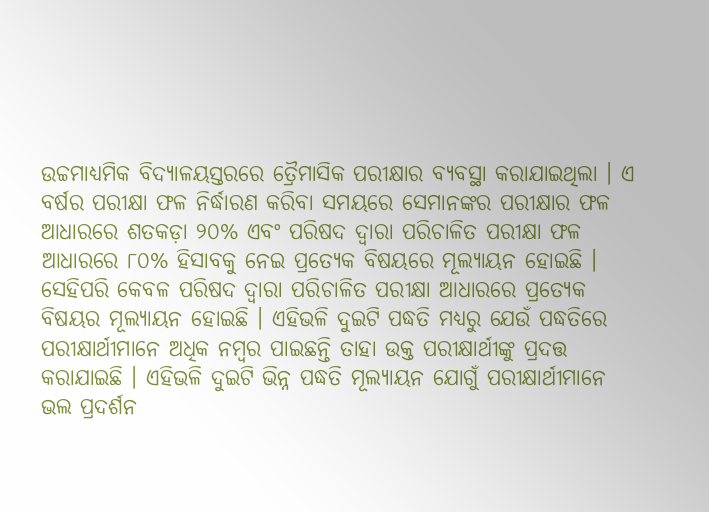ଉଚ୍ଚମାଧ୍ୟମିକ ବିଦ୍ୟାଳୟସ୍ତରରେ ତ୍ରୈମାସିକ ପରୀକ୍ଷାର ବ୍ୟବସ୍ଥା କରାଯାଇଥିଲା । ଏ ବର୍ଷର ପରୀକ୍ଷା ଫଳ ନିର୍ଦ୍ଧାରଣ କରିବା ସମୟରେ ସେମାନଙ୍କର ପରୀକ୍ଷାର ଫଳ ଆଧାରରେ ଶତକଡ଼ା ୨୦% ଏବଂ ପରିଷଦ ଦ୍ୱାରା ପରିଚାଳିତ ପରୀକ୍ଷା ଫଳ ଆଧାରରେ ୮୦% ହିସାବକୁ ନେଇ ପ୍ରତ୍ୟେକ ବିଷୟରେ ମୂଲ୍ୟାୟନ ହୋଇଛି । ସେହିପରି କେବଳ ପରିଷଦ ଦ୍ୱାରା ପରିଚାଳିତ ପରୀକ୍ଷା ଆଧାରରେ ପ୍ରତ୍ୟେକ ବିଷୟର ମୂଲ୍ୟାୟନ ହୋଇଛି । ଏହିଭଳି ଦୁଇଟି ପଦ୍ଧତି ମଧ୍ୟରୁ ଯେଉଁ ପଦ୍ଧତିରେ ପରୀକ୍ଷାର୍ଥୀମାନେ ଅଧିକ ନମ୍ବର ପାଇଛନ୍ତି ତାହା ଉକ୍ତ ପରୀକ୍ଷାର୍ଥୀଙ୍କୁ ପ୍ରଦତ୍ତ କରାଯାଇଛି । ଏହିଭଳି ଦୁଇଟି ଭିନ୍ନ ପଦ୍ଧତି ମୂଲ୍ୟାୟନ ଯୋଗୁଁ ପରୀକ୍ଷାର୍ଥୀମାନେ ଭଲ ପ୍ରଦର୍ଶନ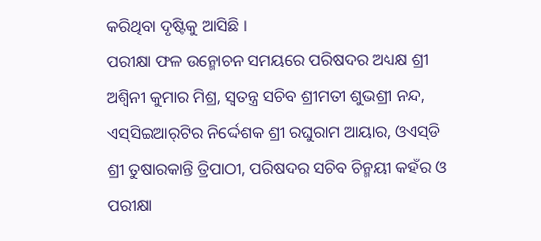କରିଥିବା ଦୃଷ୍ଟିକୁ ଆସିଛି ।
ପରୀକ୍ଷା ଫଳ ଉନ୍ମୋଚନ ସମୟରେ ପରିଷଦର ଅଧ୍ୟକ୍ଷ ଶ୍ରୀ ଅଶ୍ୱିନୀ କୁମାର ମିଶ୍ର, ସ୍ୱତନ୍ତ୍ର ସଚିବ ଶ୍ରୀମତୀ ଶୁଭଶ୍ରୀ ନନ୍ଦ, ଏସ୍‌ସିଇଆର୍‌ଟିର ନିର୍ଦ୍ଦେଶକ ଶ୍ରୀ ରଘୁରାମ ଆୟାର, ଓଏସ୍‌ଡି ଶ୍ରୀ ତୁଷାରକାନ୍ତି ତ୍ରିପାଠୀ, ପରିଷଦର ସଚିବ ଚିନ୍ମୟୀ କହଁର ଓ ପରୀକ୍ଷା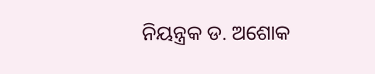ନିୟନ୍ତ୍ରକ ଡ. ଅଶୋକ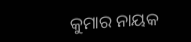କୁମାର ନାୟକ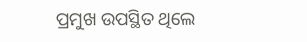ପ୍ରମୁଖ ଉପସ୍ଥିତ ଥିଲେ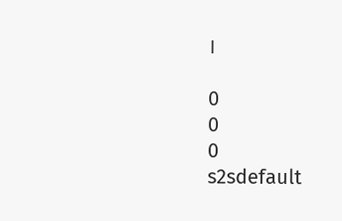।

0
0
0
s2sdefault